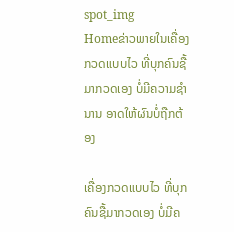spot_img
Homeຂ່າວພາຍໃນເຄື່ອງກວດແບບໄວ ທີ່ບຸກຄົນຊື້ມາກວດເອງ ບໍ່ມີຄວາມຊໍານານ ອາດໃຫ້ຜົນບໍ່ຖືກຕ້ອງ

ເຄື່ອງກວດແບບໄວ ທີ່ບຸກຄົນຊື້ມາກວດເອງ ບໍ່ມີຄ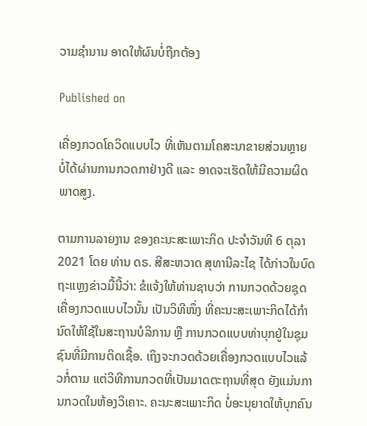ວາມຊໍານານ ອາດໃຫ້ຜົນບໍ່ຖືກຕ້ອງ

Published on

ເຄື່ອງກວດໂຄວິດແບບໄວ ທີ່ເຫັນຕາມໂຄສະນາຂາຍສ່ວນຫຼາຍ ບໍ່ໄດ້ຜ່ານການກວດກາຢ່າງດີ ແລະ ອາດຈະເຮັດໃຫ້ມີຄວາມຜິດພາດສູງ.

ຕາມການລາຍງານ ຂອງຄະນະສະເພາະກິດ ປະຈຳວັນທີ 6 ຕຸລາ 2021 ໂດຍ ທ່ານ ດຣ. ສີສະຫວາດ ສຸທານີລະໄຊ ໄດ້ກ່າວໃນບົດຖະແຫຼງຂ່າວມື້ນີ້ວ່າ: ຂໍແຈ້ງໃຫ້ທ່ານຊາບວ່າ ການກວດດ້ວຍຊຸດເຄື່ອງກວດແບບໄວນັ້ນ ເປັນວິທີໜຶ່ງ ທີ່ຄະນະສະເພາະກິດໄດ້ກໍານົດໃຫ້ໃຊ້ໃນສະຖານບໍລິການ ຫຼື ການກວດແບບທ່າບຸກຢູ່ໃນຊຸມຊົນທີ່ມີການຕິດເຊື້ອ. ເຖິງຈະກວດດ້ວຍເຄື່ອງກວດແບບໄວແລ້ວກໍ່ຕາມ ແຕ່ວິທີການກວດທີ່ເປັນມາດຕະຖານທີ່ສຸດ ຍັງແມ່ນການກວດໃນຫ້ອງວິເຄາະ. ຄະນະສະເພາະກິດ ບໍ່ອະນຸຍາດໃຫ້ບຸກຄົນ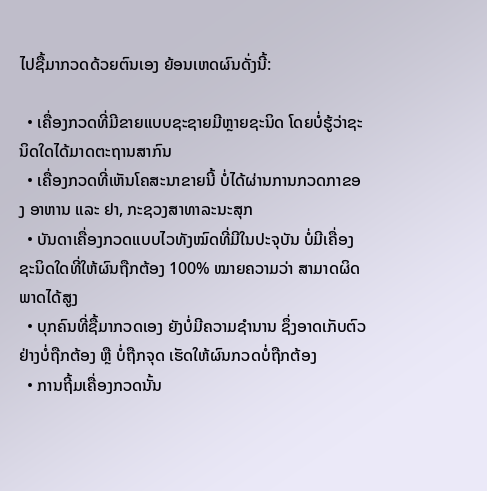ໄປຊື້ມາກວດດ້ວຍຕົນເອງ ຍ້ອນເຫດຜົນດັ່ງນີ້:

  • ເຄື່ອງກວດທີ່ມີຂາຍແບບຊະຊາຍມີຫຼາຍຊະນິດ ໂດຍບໍ່ຮູ້ວ່າຊະນິດໃດໄດ້ມາດຕະຖານສາກົນ
  • ເຄື່ອງກວດທີ່ເຫັນໂຄສະນາຂາຍນີ້ ບໍ່ໄດ້ຜ່ານການກວດກາຂອງ ອາຫານ ແລະ ຢາ, ກະຊວງສາທາລະນະສຸກ
  • ບັນດາເຄື່ອງກວດແບບໄວທັງໝົດທີ່ມີໃນປະຈຸບັນ ບໍ່ມີເຄື່ອງຊະນິດໃດທີ່ໃຫ້ຜົນຖືກຕ້ອງ 100% ໝາຍຄວາມວ່າ ສາມາດຜິດພາດໄດ້ສູງ
  • ບຸກຄົນທີ່ຊື້ມາກວດເອງ ຍັງບໍ່ມີຄວາມຊໍານານ ຊຶ່ງອາດເກັບຕົວຢ່າງບໍ່ຖືກຕ້ອງ ຫຼື ບໍ່ຖືກຈຸດ ເຮັດໃຫ້ຜົນກວດບໍ່ຖືກຕ້ອງ
  • ການຖີ້ມເຄື່ອງກວດນັ້ນ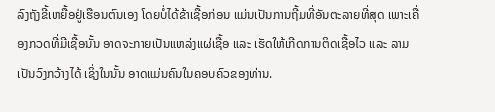ລົງຖັງຂີ້ເຫຍື້ອຢູ່ເຮືອນຕົນເອງ ໂດຍບໍ່ໄດ້ຂ້າເຊື້ອກ່ອນ ແມ່ນເປັນການຖີ້ມທີ່ອັນຕະລາຍທີ່ສຸດ ເພາະເຄື່ອງກວດທີ່ມີເຊື້ອນັ້ນ ອາດຈະກາຍເປັນແຫລ່ງແຜ່ເຊື້ອ ແລະ ເຮັດໃຫ້ເກີດການຕິດເຊື້ອໄວ ແລະ ລາມເປັນວົງກວ້າງໄດ້ ເຊິ່ງໃນນັ້ນ ອາດແມ່ນຄົນໃນຄອບຄົວຂອງທ່ານ.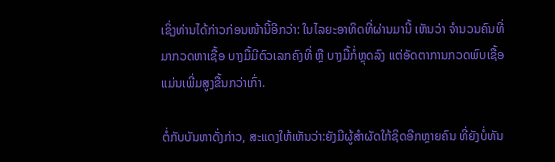ເຊິ່ງທ່ານໄດ້ກ່າວກ່ອນໜ້ານີ້ອີກວ່າ: ໃນໄລຍະອາທິດທີ່ຜ່ານມານີ້ ເຫັນວ່າ ຈໍານວນຄົນທີ່ມາກວດຫາເຊື້ອ ບາງມື້ມີຕົວເລກຄົງທີ່ ຫຼື ບາງມື້ກໍ່ຫຼຸດລົງ ແຕ່ອັດຕາການກວດພົບເຊື້ອ ແມ່ນເພີ່ມສູງຂື້ນກວ່າເກົ່າ.

ຕໍ່ກັບບັນຫາດັ່ງກ່າວ, ສະແດງໃຫ້ເຫັນວ່າ:ຍັງມີຜູ້ສຳຜັດໃກ້ຊິດອີກຫຼາຍຄົນ ທີ່ຍັງບໍ່ທັນ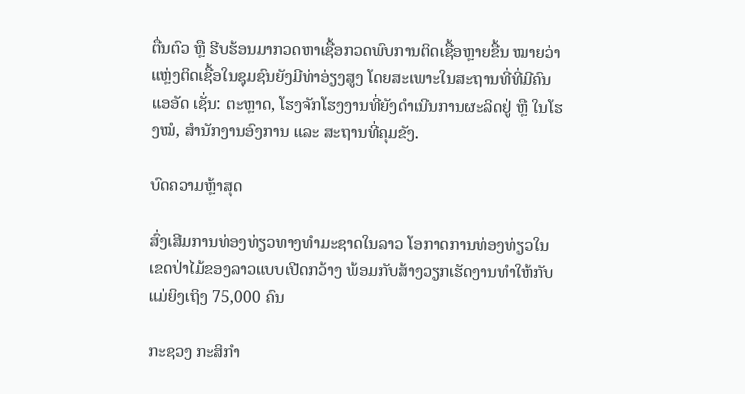ຕື່ນຕົວ ຫຼື ຮີບຮ້ອນມາກວດຫາເຊື້ອກວດພົບການຕິດເຊື້ອຫຼາຍຂື້ນ ໝາຍວ່າ ແຫຼ່ງຕິດເຊື້ອໃນຊຸມຊົນຍັງມີທ່າອ່ຽງສູງ ໂດຍສະເພາະໃນສະຖານທີ່ທີ່ມີຄົນແອອັດ ເຊັ່ນ: ຕະຫຼາດ, ໂຮງຈັກໂຮງງານທີ່ຍັງດໍາເນີນການຜະລິດຢູ່ ຫຼື ໃນໂຮງໝໍ, ສໍານັກງານອົງການ ແລະ ສະຖານທີ່ຄຸມຂັງ.

ບົດຄວາມຫຼ້າສຸດ

ສົ່ງເສີມການທ່ອງທ່ຽວທາງທຳມະຊາດໃນລາວ ໂອກາດການທ່ອງທ່ຽວໃນເຂດປ່າໄມ້ຂອງລາວແບບເປີດກວ້າງ ພ້ອມກັບສ້າງວຽກເຮັດງານທຳໃຫ້ກັບແມ່ຍິງເຖິງ 75,000 ຄົນ

ກະຊວງ ກະສິກໍາ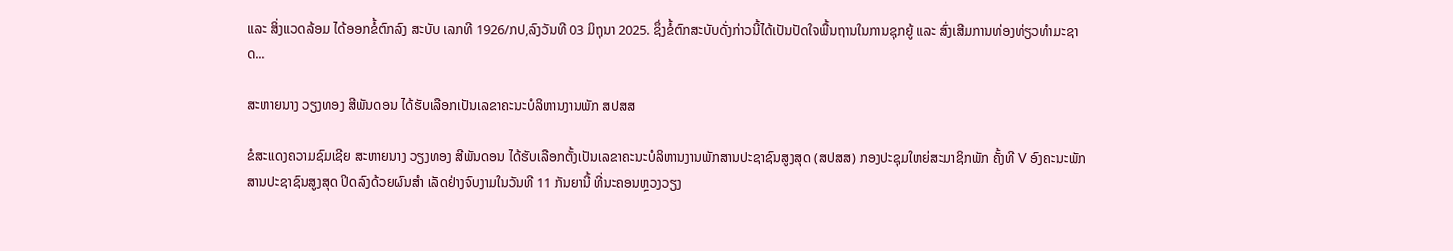ແລະ ສິ່ງແວດລ້ອມ ໄດ້ອອກຂໍ້ຕົກລົງ ສະບັບ ເລກທີ 1926/ກປ,ລົງວັນທີ 03 ມິຖຸນາ 2025. ຊຶ່ງຂໍ້ຕົກສະບັບດັ່ງກ່າວນີ້ໄດ້ເປັນປັດໃຈພື້ນຖານໃນການຊຸກຍູ້ ແລະ ສົ່ງເສີມການທ່ອງທ່ຽວທຳມະຊາດ...

ສະຫາຍນາງ ວຽງທອງ ສີພັນດອນ ໄດ້ຮັບເລືອກເປັນເລຂາຄະນະບໍລິຫານງານພັກ ສປສສ

ຂໍສະແດງຄວາມຊົມເຊີຍ ສະຫາຍນາງ ວຽງທອງ ສີພັນດອນ ໄດ້ຮັບເລືອກຕັ້ງເປັນເລຂາຄະນະບໍລິຫານງານພັກສານປະຊາຊົນສູງສຸດ (ສປສສ) ກອງປະຊຸມໃຫຍ່ສະມາຊິກພັກ ຄັ້ງທີ V ອົງຄະນະພັກສານປະຊາຊົນສູງສຸດ ປິດລົງດ້ວຍຜົນສຳ ເລັດຢ່າງຈົບງາມໃນວັນທີ 11 ກັນຍານີ້ ທີ່ນະຄອນຫຼວງວຽງ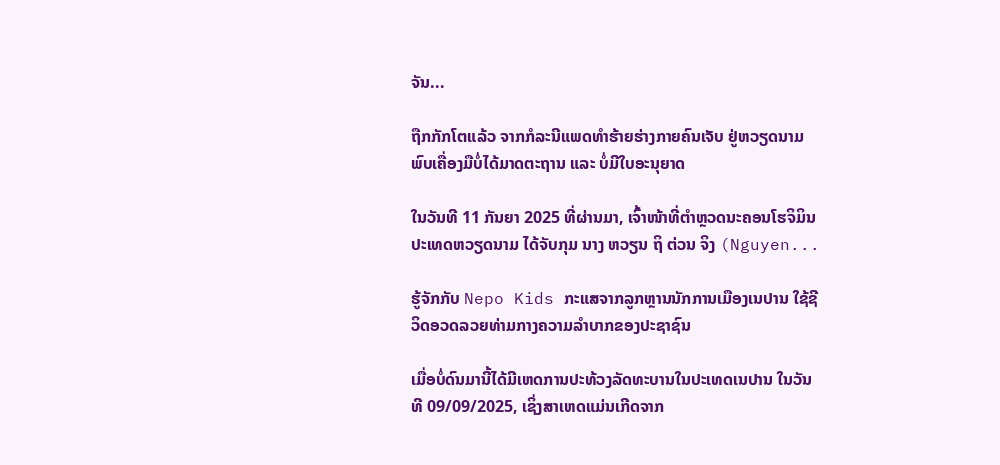ຈັນ...

ຖືກກັກໂຕແລ້ວ ຈາກກໍລະນີແພດທຳຮ້າຍຮ່າງກາຍຄົນເຈັບ ຢູ່ຫວຽດນາມ ພົບເຄື່ອງມືບໍ່ໄດ້ມາດຕະຖານ ແລະ ບໍ່ມີໃບອະນຸຍາດ

ໃນວັນທີ 11 ກັນຍາ 2025 ທີ່ຜ່ານມາ, ເຈົ້າໜ້າທີ່ຕຳຫຼວດນະຄອນໂຮຈິມິນ ປະເທດຫວຽດນາມ ໄດ້ຈັບກຸມ ນາງ ຫວຽນ ຖິ ຕ່ວນ ຈິງ (Nguyen...

ຮູ້ຈັກກັບ Nepo Kids ກະແສຈາກລູກຫຼານນັກການເມືອງເນປານ ໃຊ້ຊີວິດອວດລວຍທ່າມກາງຄວາມລຳບາກຂອງປະຊາຊົນ

ເມື່ອບໍ່ດົນມານີ້ໄດ້ມີເຫດການປະທ້ວງລັດທະບານໃນປະເທດເນປານ ໃນວັນທີ 09/09/2025, ເຊິ່ງສາເຫດແມ່ນເກີດຈາກ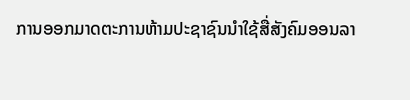ການອອກມາດຕະການຫ້າມປະຊາຊົນນໍາໃຊ້ສື່ສັງຄົມອອນລາ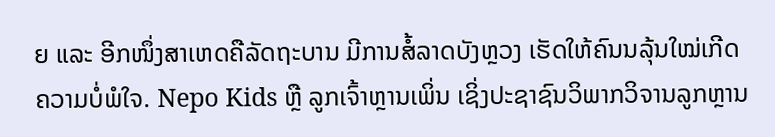ຍ ແລະ ອີກໜຶ່ງສາເຫດຄືລັດຖະບານ ມີການສໍ້ລາດບັງຫຼວງ ເຮັດໃຫ້ຄົນນລຸ້ນໃໝ່ເກີດຄວາມບໍ່ພໍໃຈ. Nepo Kids ຫຼື ລູກເຈົ້າຫຼານເພິ່ນ ເຊິ່ງປະຊາຊົນວິພາກວິຈານລູກຫຼານ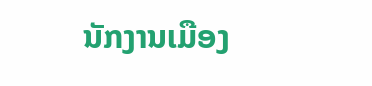ນັກງານເມືອງ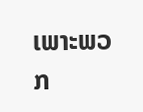ເພາະພວກ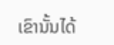ເຂົານັ້ນໄດ້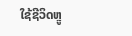ໃຊ້ຊີວິດຫຼູ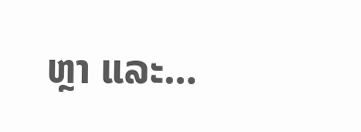ຫຼາ ແລະ...